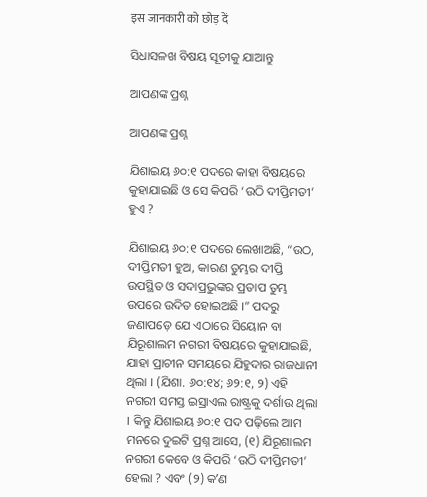इस जानकारी को छोड़ दें

ସିଧାସଳଖ ବିଷୟ ସୂଚୀକୁ ଯାଆନ୍ତୁ

ଆପଣଙ୍କ ପ୍ରଶ୍ନ

ଆପଣଙ୍କ ପ୍ରଶ୍ନ

ଯିଶାଇୟ ୬୦:୧ ପଦରେ କାହା ବିଷୟରେ କୁହାଯାଇଛି ଓ ସେ କିପରି ‘ଉଠି ଦୀପ୍ତିମତୀ’ ହୁଏ ?

ଯିଶାଇୟ ୬୦:୧ ପଦରେ ଲେଖାଅଛି, “ଉଠ, ଦୀପ୍ତିମତୀ ହୁଅ, କାରଣ ତୁମ୍ଭର ଦୀପ୍ତି ଉପସ୍ଥିତ ଓ ସଦାପ୍ରଭୁଙ୍କର ପ୍ରତାପ ତୁମ୍ଭ ଉପରେ ଉଦିତ ହୋଇଅଛି ।” ପଦରୁ ଜଣାପଡ଼େ ଯେ ଏଠାରେ ସିୟୋନ ବା ଯିରୂଶାଲମ ନଗରୀ ବିଷୟରେ କୁହାଯାଇଛି, ଯାହା ପ୍ରାଚୀନ ସମୟରେ ଯିହୁଦାର ରାଜଧାନୀ ଥିଲା । (ଯିଶା. ୬୦:୧୪; ୬୨:୧, ୨) ଏହି ନଗରୀ ସମସ୍ତ ଇସ୍ରାଏଲ ରାଷ୍ଟ୍ରକୁ ଦର୍ଶାଉ ଥିଲା । କିନ୍ତୁ ଯିଶାଇୟ ୬୦:୧ ପଦ ପଢ଼ିଲେ ଆମ ମନରେ ଦୁଇଟି ପ୍ରଶ୍ନ ଆସେ, (୧) ଯିରୂଶାଲମ ନଗରୀ କେବେ ଓ କିପରି ‘ଉଠି ଦୀପ୍ତିମତୀ’ ହେଲା ? ଏବଂ (୨) କʼଣ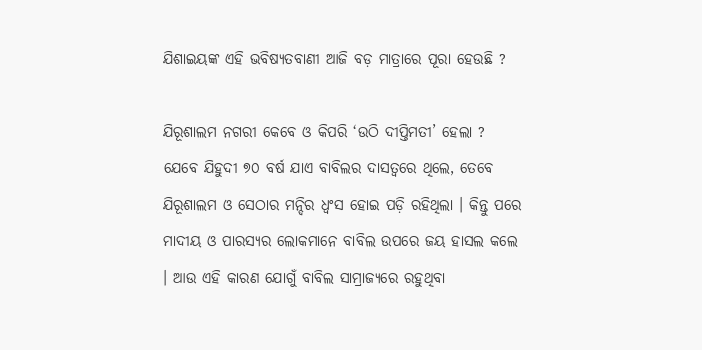ଯିଶାଇୟଙ୍କ ଏହି ଭବିଷ୍ୟତବାଣୀ ଆଜି ବଡ଼ ମାତ୍ରାରେ ପୂରା ହେଉଛି ?

ଯିରୂଶାଲମ ନଗରୀ କେବେ ଓ କିପରି ‘ଉଠି ଦୀପ୍ତିମତୀ’ ହେଲା ? ଯେବେ ଯିହୁଦୀ ୭୦ ବର୍ଷ ଯାଏ ବାବିଲର ଦାସତ୍ୱରେ ଥିଲେ, ତେବେ ଯିରୂଶାଲମ ଓ ସେଠାର ମନ୍ଦିର ଧ୍ୱଂସ ହୋଇ ପଡ଼ି ରହିଥିଲା । କିନ୍ତୁ ପରେ ମାଦୀୟ ଓ ପାରସ୍ୟର ଲୋକମାନେ ବାବିଲ ଉପରେ ଜୟ ହାସଲ କଲେ । ଆଉ ଏହି କାରଣ ଯୋଗୁଁ ବାବିଲ ସାମ୍ରାଜ୍ୟରେ ରହୁଥିବା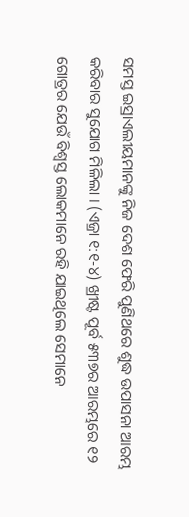ସମସ୍ତ ଇସ୍ରାଏଲୀୟମାନଙ୍କୁ ନିଜ ଦେଶ ଫେରି ପୁଣିଥରେ ଶୁଦ୍ଧ ଉପାସନା ଆରମ୍ଭ କରିବାର ସୁଯୋଗ ମିଳିଲା । (ଏଜ୍ରା ୧:୧-୪) ଖ୍ରୀଷ୍ଟ ପୂର୍ବ ୫୩୭ର ଆରମ୍ଭରେ ୧୨ ଗୋତ୍ରର ଯେଉଁ ବିଶ୍ୱସ୍ତ ଲୋକମାନେ ରହି ଯାଇଥିଲେ ସେମାନେ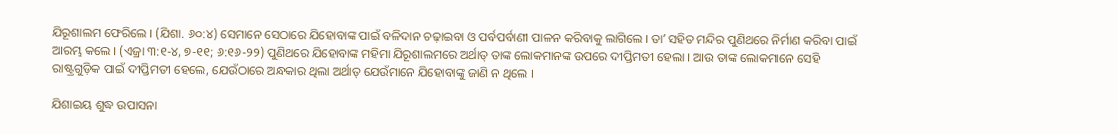ଯିରୂଶାଲମ ଫେରିଲେ । (ଯିଶା. ୬୦:୪) ସେମାନେ ସେଠାରେ ଯିହୋବାଙ୍କ ପାଇଁ ବଳିଦାନ ଚଢ଼ାଇବା ଓ ପର୍ବପର୍ବାଣୀ ପାଳନ କରିବାକୁ ଲାଗିଲେ । ତାʼ ସହିତ ମନ୍ଦିର ପୁଣିଥରେ ନିର୍ମାଣ କରିବା ପାଇଁ ଆରମ୍ଭ କଲେ । (ଏଜ୍ରା ୩:୧-୪, ୭-୧୧; ୬:୧୬-୨୨) ପୁଣିଥରେ ଯିହୋବାଙ୍କ ମହିମା ଯିରୂଶାଲମରେ ଅର୍ଥାତ୍‌ ତାଙ୍କ ଲୋକମାନଙ୍କ ଉପରେ ଦୀପ୍ତିମତୀ ହେଲା । ଆଉ ତାଙ୍କ ଲୋକମାନେ ସେହି ରାଷ୍ଟ୍ରଗୁଡ଼ିକ ପାଇଁ ଦୀପ୍ତିମତୀ ହେଲେ, ଯେଉଁଠାରେ ଅନ୍ଧକାର ଥିଲା ଅର୍ଥାତ୍‌ ଯେଉଁମାନେ ଯିହୋବାଙ୍କୁ ଜାଣି ନ ଥିଲେ ।

ଯିଶାଇୟ ଶୁଦ୍ଧ ଉପାସନା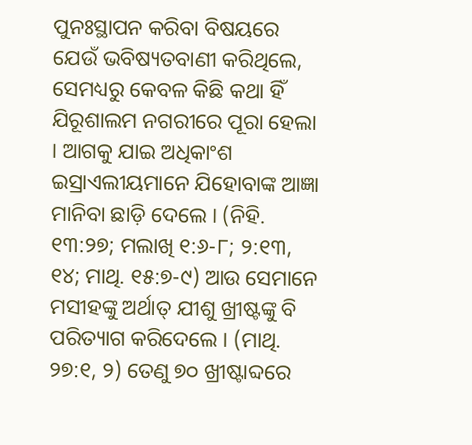ପୁନଃସ୍ଥାପନ କରିବା ବିଷୟରେ ଯେଉଁ ଭବିଷ୍ୟତବାଣୀ କରିଥିଲେ, ସେମଧ୍ୟରୁ କେବଳ କିଛି କଥା ହିଁ ଯିରୂଶାଲମ ନଗରୀରେ ପୂରା ହେଲା । ଆଗକୁ ଯାଇ ଅଧିକାଂଶ ଇସ୍ରାଏଲୀୟମାନେ ଯିହୋବାଙ୍କ ଆଜ୍ଞା ମାନିବା ଛାଡ଼ି ଦେଲେ । (ନିହି. ୧୩:୨୭; ମଲାଖି ୧:୬-୮; ୨:୧୩, ୧୪; ମାଥି. ୧୫:୭-୯) ଆଉ ସେମାନେ ମସୀହଙ୍କୁ ଅର୍ଥାତ୍‌ ଯୀଶୁ ଖ୍ରୀଷ୍ଟଙ୍କୁ ବି ପରିତ୍ୟାଗ କରିଦେଲେ । (ମାଥି. ୨୭:୧, ୨) ତେଣୁ ୭୦ ଖ୍ରୀଷ୍ଟାବ୍ଦରେ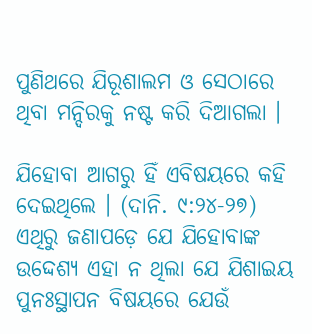ପୁଣିଥରେ ଯିରୂଶାଲମ ଓ ସେଠାରେ ଥିବା ମନ୍ଦିରକୁ ନଷ୍ଟ କରି ଦିଆଗଲା ।

ଯିହୋବା ଆଗରୁ ହିଁ ଏବିଷୟରେ କହି ଦେଇଥିଲେ । (ଦାନି. ୯:୨୪-୨୭) ଏଥିରୁ ଜଣାପଡ଼େ ଯେ ଯିହୋବାଙ୍କ ଉଦ୍ଦେଶ୍ୟ ଏହା ନ ଥିଲା ଯେ ଯିଶାଇୟ ପୁନଃସ୍ଥାପନ ବିଷୟରେ ଯେଉଁ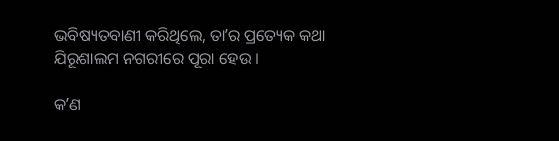ଭବିଷ୍ୟତବାଣୀ କରିଥିଲେ, ତାʼର ପ୍ରତ୍ୟେକ କଥା ଯିରୂଶାଲମ ନଗରୀରେ ପୂରା ହେଉ ।

କʼଣ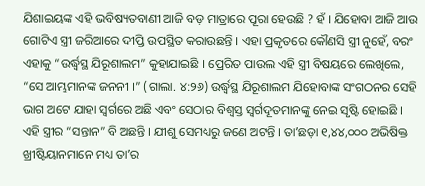ଯିଶାଇୟଙ୍କ ଏହି ଭବିଷ୍ୟତବାଣୀ ଆଜି ବଡ଼ ମାତ୍ରାରେ ପୂରା ହେଉଛି ? ହଁ । ଯିହୋବା ଆଜି ଆଉ ଗୋଟିଏ ସ୍ତ୍ରୀ ଜରିଆରେ ଦୀପ୍ତି ଉପସ୍ଥିତ କରାଉଛନ୍ତି । ଏହା ପ୍ରକୃତରେ କୌଣସି ସ୍ତ୍ରୀ ନୁହେଁ, ବରଂ ଏହାକୁ “ଉର୍ଦ୍ଧ୍ୱସ୍ଥ ଯିରୂଶାଲମ” କୁହାଯାଇଛି । ପ୍ରେରିତ ପାଉଲ ଏହି ସ୍ତ୍ରୀ ବିଷୟରେ ଲେଖିଲେ, “ସେ ଆମ୍ଭମାନଙ୍କ ଜନନୀ ।” (ଗାଲା. ୪:୨୬) ଉର୍ଦ୍ଧ୍ୱସ୍ଥ ଯିରୂଶାଲମ ଯିହୋବାଙ୍କ ସଂଗଠନର ସେହି ଭାଗ ଅଟେ ଯାହା ସ୍ୱର୍ଗରେ ଅଛି ଏବଂ ସେଠାର ବିଶ୍ୱସ୍ତ ସ୍ୱର୍ଗଦୂତମାନଙ୍କୁ ନେଇ ସୃଷ୍ଟି ହୋଇଛି । ଏହି ସ୍ତ୍ରୀର “ସନ୍ତାନ” ବି ଅଛନ୍ତି । ଯୀଶୁ ସେମଧ୍ୟରୁ ଜଣେ ଅଟନ୍ତି । ତାʼଛଡ଼ା ୧,୪୪,୦୦୦ ଅଭିଷିକ୍ତ ଖ୍ରୀଷ୍ଟିୟାନମାନେ ମଧ୍ୟ ତାʼର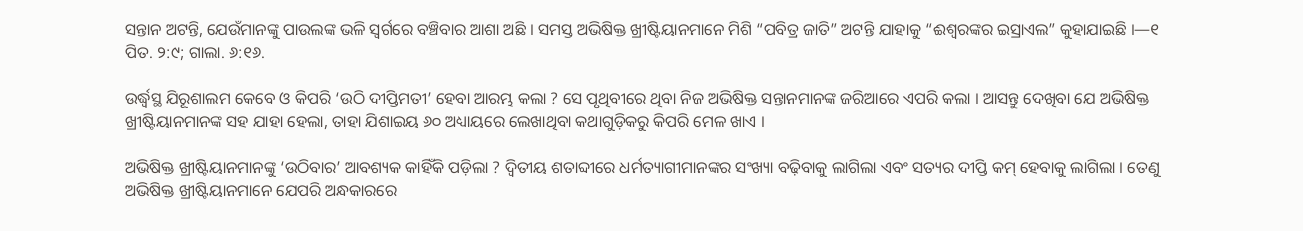ସନ୍ତାନ ଅଟନ୍ତି, ଯେଉଁମାନଙ୍କୁ ପାଉଲଙ୍କ ଭଳି ସ୍ୱର୍ଗରେ ବଞ୍ଚିବାର ଆଶା ଅଛି । ସମସ୍ତ ଅଭିଷିକ୍ତ ଖ୍ରୀଷ୍ଟିୟାନମାନେ ମିଶି “ପବିତ୍ର ଜାତି” ଅଟନ୍ତି ଯାହାକୁ “ଈଶ୍ୱରଙ୍କର ଇସ୍ରାଏଲ” କୁହାଯାଇଛି ।—୧ ପିତ. ୨:୯; ଗାଲା. ୬:୧୬.

ଉର୍ଦ୍ଧ୍ୱସ୍ଥ ଯିରୂଶାଲମ କେବେ ଓ କିପରି ‘ଉଠି ଦୀପ୍ତିମତୀ’ ହେବା ଆରମ୍ଭ କଲା ? ସେ ପୃଥିବୀରେ ଥିବା ନିଜ ଅଭିଷିକ୍ତ ସନ୍ତାନମାନଙ୍କ ଜରିଆରେ ଏପରି କଲା । ଆସନ୍ତୁ ଦେଖିବା ଯେ ଅଭିଷିକ୍ତ ଖ୍ରୀଷ୍ଟିୟାନମାନଙ୍କ ସହ ଯାହା ହେଲା, ତାହା ଯିଶାଇୟ ୬୦ ଅଧ୍ୟାୟରେ ଲେଖାଥିବା କଥାଗୁଡ଼ିକରୁ କିପରି ମେଳ ଖାଏ ।

ଅଭିଷିକ୍ତ ଖ୍ରୀଷ୍ଟିୟାନମାନଙ୍କୁ ‘ଉଠିବାର’ ଆବଶ୍ୟକ କାହିଁକି ପଡ଼ିଲା ? ଦ୍ୱିତୀୟ ଶତାବ୍ଦୀରେ ଧର୍ମତ୍ୟାଗୀମାନଙ୍କର ସଂଖ୍ୟା ବଢ଼ିବାକୁ ଲାଗିଲା ଏବଂ ସତ୍ୟର ଦୀପ୍ତି କମ୍‌ ହେବାକୁ ଲାଗିଲା । ତେଣୁ ଅଭିଷିକ୍ତ ଖ୍ରୀଷ୍ଟିୟାନମାନେ ଯେପରି ଅନ୍ଧକାରରେ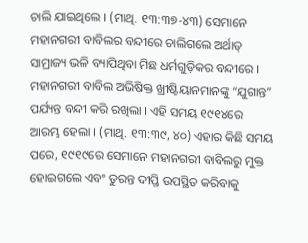ଚାଲି ଯାଇଥିଲେ । (ମାଥି. ୧୩:୩୭-୪୩) ସେମାନେ ମହାନଗରୀ ବାବିଲର ବନ୍ଦୀରେ ଚାଲିଗଲେ ଅର୍ଥାତ୍‌ ସାମ୍ରାଜ୍ୟ ଭଳି ବ୍ୟାପିଥିବା ମିଛ ଧର୍ମଗୁଡ଼ିକର ବନ୍ଦୀରେ । ମହାନଗରୀ ବାବିଲ ଅଭିଷିକ୍ତ ଖ୍ରୀଷ୍ଟିୟାନମାନଙ୍କୁ “ଯୁଗାନ୍ତ” ପର୍ଯ୍ୟନ୍ତ ବନ୍ଦୀ କରି ରଖିଲା । ଏହି ସମୟ ୧୯୧୪ରେ ଆରମ୍ଭ ହେଲା । (ମାଥି. ୧୩:୩୯, ୪୦) ଏହାର କିଛି ସମୟ ପରେ, ୧୯୧୯ରେ ସେମାନେ ମହାନଗରୀ ବାବିଲରୁ ମୁକ୍ତ ହୋଇଗଲେ ଏବଂ ତୁରନ୍ତ ଦୀପ୍ତି ଉପସ୍ଥିତ କରିବାକୁ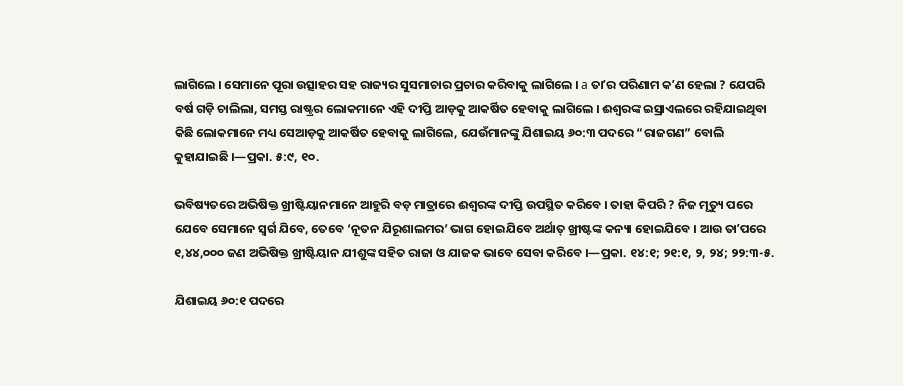ଲାଗିଲେ । ସେମାନେ ପୂରା ଉତ୍ସାହର ସହ ରାଜ୍ୟର ସୁସମାଚାର ପ୍ରଚାର କରିବାକୁ ଲାଗିଲେ । a ତାʼର ପରିଣାମ କʼଣ ହେଲା ? ଯେପରି ବର୍ଷ ଗଡ଼ି ଚାଲିଲା, ସମସ୍ତ ରାଷ୍ଟ୍ରର ଲୋକମାନେ ଏହି ଦୀପ୍ତି ଆଡ଼କୁ ଆକର୍ଷିତ ହେବାକୁ ଲାଗିଲେ । ଈଶ୍ୱରଙ୍କ ଇସ୍ରାଏଲରେ ରହିଯାଇଥିବା କିଛି ଲୋକମାନେ ମଧ୍ୟ ସେଆଡ଼କୁ ଆକର୍ଷିତ ହେବାକୁ ଲାଗିଲେ, ଯେଉଁମାନଙ୍କୁ ଯିଶାଇୟ ୬୦:୩ ପଦରେ “ରାଜଗଣ” ବୋଲି କୁହାଯାଇଛି ।—ପ୍ରକା. ୫:୯, ୧୦.

ଭବିଷ୍ୟତରେ ଅଭିଷିକ୍ତ ଖ୍ରୀଷ୍ଟିୟାନମାନେ ଆହୁରି ବଡ଼ ମାତ୍ରାରେ ଈଶ୍ୱରଙ୍କ ଦୀପ୍ତି ଉପସ୍ଥିତ କରିବେ । ତାହା କିପରି ? ନିଜ ମୃତ୍ୟୁ ପରେ ଯେବେ ସେମାନେ ସ୍ୱର୍ଗ ଯିବେ, ତେବେ ‘ନୂତନ ଯିରୂଶାଲମର’ ଭାଗ ହୋଇଯିବେ ଅର୍ଥାତ୍‌ ଖ୍ରୀଷ୍ଟଙ୍କ କନ୍ୟା ହୋଇଯିବେ । ଆଉ ତାʼପରେ ୧,୪୪,୦୦୦ ଜଣ ଅଭିଷିକ୍ତ ଖ୍ରୀଷ୍ଟିୟାନ ଯୀଶୁଙ୍କ ସହିତ ରାଜା ଓ ଯାଜକ ଭାବେ ସେବା କରିବେ ।—ପ୍ରକା. ୧୪:୧; ୨୧:୧, ୨, ୨୪; ୨୨:୩-୫.

ଯିଶାଇୟ ୬୦:୧ ପଦରେ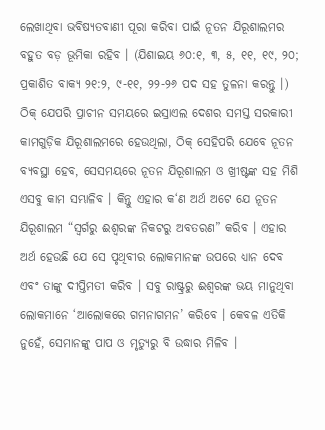ଲେଖାଥିବା ଭବିଷ୍ୟତବାଣୀ ପୂରା କରିବା ପାଇଁ ନୂତନ ଯିରୂଶାଲମର ବହୁତ ବଡ଼ ଭୂମିକା ରହିବ । (ଯିଶାଇୟ ୬୦:୧, ୩, ୫, ୧୧, ୧୯, ୨୦; ପ୍ରକାଶିତ ବାକ୍ୟ ୨୧:୨, ୯-୧୧, ୨୨-୨୬ ପଦ ସହ ତୁଳନା କରନ୍ତୁ ।) ଠିକ୍‌ ଯେପରି ପ୍ରାଚୀନ ସମୟରେ ଇସ୍ରାଏଲ ଦେଶର ସମସ୍ତ ସରକାରୀ କାମଗୁଡ଼ିକ ଯିରୂଶାଲମରେ ହେଉଥିଲା, ଠିକ୍‌ ସେହିପରି ଯେବେ ନୂତନ ବ୍ୟବସ୍ଥା ହେବ, ସେସମୟରେ ନୂତନ ଯିରୂଶାଲମ ଓ ଖ୍ରୀଷ୍ଟଙ୍କ ସହ ମିଶି ଏସବୁ କାମ ସମ୍ଭାଳିବ । କିନ୍ତୁ ଏହାର କ‘ଣ ଅର୍ଥ ଅଟେ ଯେ ନୂତନ ଯିରୂଶାଲମ “ସ୍ୱର୍ଗରୁ ଈଶ୍ୱରଙ୍କ ନିକଟରୁ ଅବତରଣ” କରିବ । ଏହାର ଅର୍ଥ ହେଉଛି ଯେ ସେ ପୃଥିବୀର ଲୋକମାନଙ୍କ ଉପରେ ଧ୍ୟାନ ଦେବ ଏବଂ ତାଙ୍କୁ ଦୀପ୍ତିମତୀ କରିବ । ସବୁ ରାଷ୍ଟ୍ରରୁ ଈଶ୍ୱରଙ୍କ ଭୟ ମାନୁଥିବା ଲୋକମାନେ ‘ଆଲୋକରେ ଗମନାଗମନ’ କରିବେ । କେବଳ ଏତିକି ନୁହେଁ, ସେମାନଙ୍କୁ ପାପ ଓ ମୃତ୍ୟୁରୁ ବି ଉଦ୍ଧାର ମିଳିବ ।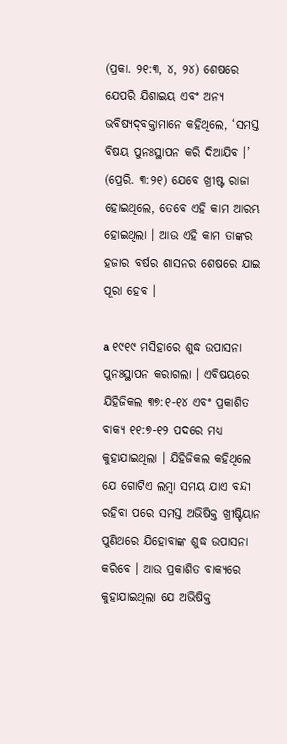(ପ୍ରକା. ୨୧:୩, ୪, ୨୪) ଶେଷରେ ଯେପରି ଯିଶାଇୟ ଏବଂ ଅନ୍ୟ ଭବିଷ୍ୟଦ୍‌ବକ୍ତାମାନେ କହିଥିଲେ, ‘ସମସ୍ତ ବିଷୟ ପୁନଃସ୍ଥାପନ କରି ଦିଆଯିବ ।’ (ପ୍ରେରି. ୩:୨୧) ଯେବେ ଖ୍ରୀଷ୍ଟ ରାଜା ହୋଇଥିଲେ, ତେବେ ଏହି କାମ ଆରମ୍ଭ ହୋଇଥିଲା । ଆଉ ଏହି କାମ ତାଙ୍କର ହଜାର ବର୍ଷର ଶାସନର ଶେଷରେ ଯାଇ ପୂରା ହେବ ।

a ୧୯୧୯ ମସିହାରେ ଶୁଦ୍ଧ ଉପାସନା ପୁନଃସ୍ଥାପନ କରାଗଲା । ଏବିଷୟରେ ଯିହିଜିକଲ ୩୭:୧-୧୪ ଏବଂ ପ୍ରକାଶିତ ବାକ୍ୟ ୧୧:୭-୧୨ ପଦରେ ମଧ୍ୟ କୁହାଯାଇଥିଲା । ଯିହିଜିକଲ କହିଥିଲେ ଯେ ଗୋଟିଏ ଲମ୍ବା ସମୟ ଯାଏ ବନ୍ଦୀ ରହିବା ପରେ ସମସ୍ତ ଅଭିଷିକ୍ତ ଖ୍ରୀଷ୍ଟିୟାନ ପୁଣିଥରେ ଯିହୋବାଙ୍କ ଶୁଦ୍ଧ ଉପାସନା କରିବେ । ଆଉ ପ୍ରକାଶିତ ବାକ୍ୟରେ କୁହାଯାଇଥିଲା ଯେ ଅଭିଷିକ୍ତ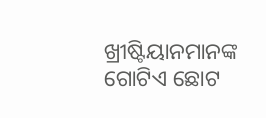ଖ୍ରୀଷ୍ଟିୟାନମାନଙ୍କ ଗୋଟିଏ ଛୋଟ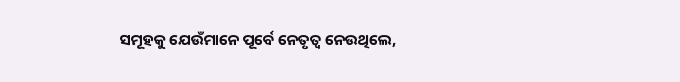ସମୂହକୁ ଯେଉଁମାନେ ପୂର୍ବେ ନେତୃତ୍ୱ ନେଉଥିଲେ,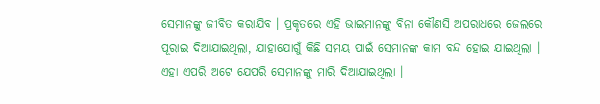ସେମାନଙ୍କୁ ଜୀବିତ କରାଯିବ । ପ୍ରକୃତରେ ଏହି ଭାଇମାନଙ୍କୁ ବିନା କୌଣସି ଅପରାଧରେ ଜେଲରେ ପୂରାଇ ଦିଆଯାଇଥିଲା, ଯାହାଯୋଗୁଁ କିଛି ସମୟ ପାଇଁ ସେମାନଙ୍କ କାମ ବନ୍ଦ ହୋଇ ଯାଇଥିଲା । ଏହା ଏପରି ଅଟେ ଯେପରି ସେମାନଙ୍କୁ ମାରି ଦିଆଯାଇଥିଲା ।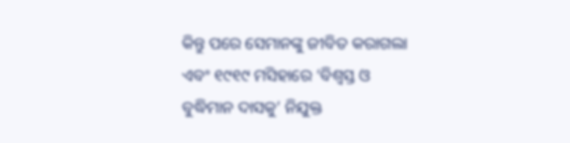କିନ୍ତୁ ପରେ ସେମାନଙ୍କୁ ଜୀବିତ କରାଗଲା ଏବଂ ୧୯୧୯ ମସିହାରେ ‘ବିଶ୍ୱସ୍ତ ଓ ବୁଦ୍ଧିମାନ ଦାସକୁ’ ନିଯୁକ୍ତ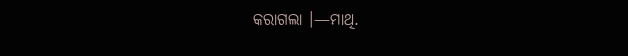କରାଗଲା ।—ମାଥି.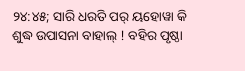୨୪:୪୫; ସାରି ଧରତି ପର୍‌ ୟହୋୱା କି ଶୁଦ୍ଧ ଉପାସନା ବାହାଲ୍‌ ! ବହିର ପୃଷ୍ଠା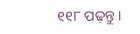୧୧୮ ପଢ଼ନ୍ତୁ ।